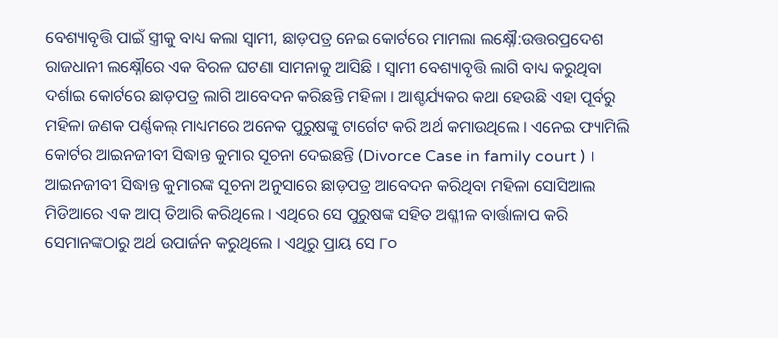ବେଶ୍ୟାବୃତ୍ତି ପାଇଁ ସ୍ତ୍ରୀକୁ ବାଧ୍ୟ କଲା ସ୍ବାମୀ, ଛାଡ଼ପତ୍ର ନେଇ କୋର୍ଟରେ ମାମଲା ଲକ୍ଷ୍ନୌ:ଉତ୍ତରପ୍ରଦେଶ ରାଜଧାନୀ ଲକ୍ଷ୍ନୌରେ ଏକ ବିରଳ ଘଟଣା ସାମନାକୁ ଆସିଛି । ସ୍ବାମୀ ବେଶ୍ୟାବୃତ୍ତି ଲାଗି ବାଧ୍ୟ କରୁଥିବା ଦର୍ଶାଇ କୋର୍ଟରେ ଛାଡ଼ପତ୍ର ଲାଗି ଆବେଦନ କରିଛନ୍ତି ମହିଳା । ଆଶ୍ଚର୍ଯ୍ୟକର କଥା ହେଉଛି ଏହା ପୂର୍ବରୁ ମହିଳା ଜଣକ ପର୍ଣ୍ଣକଲ୍ ମାଧ୍ୟମରେ ଅନେକ ପୁରୁଷଙ୍କୁ ଟାର୍ଗେଟ କରି ଅର୍ଥ କମାଉଥିଲେ । ଏନେଇ ଫ୍ୟାମିଲି କୋର୍ଟର ଆଇନଜୀବୀ ସିଦ୍ଧାନ୍ତ କୁମାର ସୂଚନା ଦେଇଛନ୍ତି (Divorce Case in family court ) ।
ଆଇନଜୀବୀ ସିଦ୍ଧାନ୍ତ କୁମାରଙ୍କ ସୂଚନା ଅନୁସାରେ ଛାଡ଼ପତ୍ର ଆବେଦନ କରିଥିବା ମହିଳା ସୋସିଆଲ ମିଡିଆରେ ଏକ ଆପ୍ ତିଆରି କରିଥିଲେ । ଏଥିରେ ସେ ପୁରୁଷଙ୍କ ସହିତ ଅଶ୍ଳୀଳ ବାର୍ତ୍ତାଳାପ କରି ସେମାନଙ୍କଠାରୁ ଅର୍ଥ ଉପାର୍ଜନ କରୁଥିଲେ । ଏଥିରୁ ପ୍ରାୟ ସେ ୮୦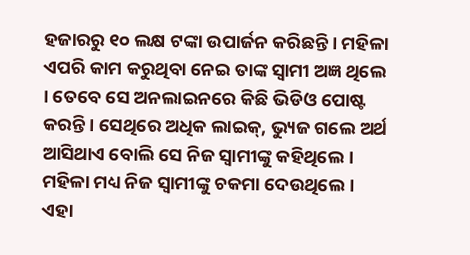ହଜାରରୁ ୧୦ ଲକ୍ଷ ଟଙ୍କା ଉପାର୍ଜନ କରିଛନ୍ତି । ମହିଳା ଏପରି କାମ କରୁଥିବା ନେଇ ତାଙ୍କ ସ୍ବାମୀ ଅଜ୍ଞ ଥିଲେ । ତେବେ ସେ ଅନଲାଇନରେ କିଛି ଭିଡିଓ ପୋଷ୍ଟ କରନ୍ତି । ସେଥିରେ ଅଧିକ ଲାଇକ୍, ଭ୍ୟୁଜ ଗଲେ ଅର୍ଥ ଆସିଥାଏ ବୋଲି ସେ ନିଜ ସ୍ବାମୀଙ୍କୁ କହିଥିଲେ । ମହିଳା ମଧ୍ୟ ନିଜ ସ୍ବାମୀଙ୍କୁ ଚକମା ଦେଉଥିଲେ ।
ଏହା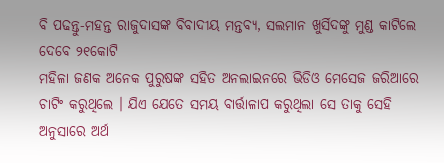ବି ପଢନ୍ତୁ-ମହନ୍ତ ରାଜୁଦାସଙ୍କ ବିବାଦୀୟ ମନ୍ତବ୍ୟ, ସଲମାନ ଖୁର୍ସିଦଙ୍କୁ ମୁଣ୍ଡ କାଟିଲେ ଦେବେ ୨୧କୋଟି
ମହିଳା ଜଣକ ଅନେକ ପୁରୁଷଙ୍କ ସହିତ ଅନଲାଇନରେ ଭିଡିଓ ମେସେଜ ଜରିଆରେ ଚାଟିଂ କରୁଥିଲେ । ଯିଏ ଯେତେ ସମୟ ବାର୍ତ୍ତାଳାପ କରୁଥିଲା ସେ ତାକୁ ସେହି ଅନୁସାରେ ଅର୍ଥ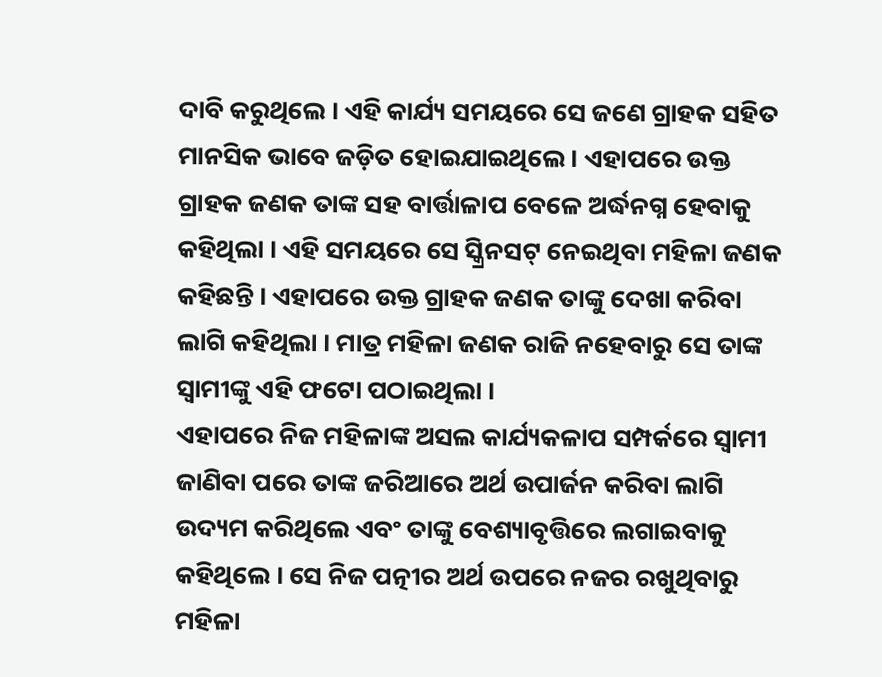ଦାବି କରୁଥିଲେ । ଏହି କାର୍ଯ୍ୟ ସମୟରେ ସେ ଜଣେ ଗ୍ରାହକ ସହିତ ମାନସିକ ଭାବେ ଜଡ଼ିତ ହୋଇଯାଇଥିଲେ । ଏହାପରେ ଉକ୍ତ ଗ୍ରାହକ ଜଣକ ତାଙ୍କ ସହ ବାର୍ତ୍ତାଳାପ ବେଳେ ଅର୍ଦ୍ଧନଗ୍ନ ହେବାକୁ କହିଥିଲା । ଏହି ସମୟରେ ସେ ସ୍କ୍ରିନସଟ୍ ନେଇଥିବା ମହିଳା ଜଣକ କହିଛନ୍ତି । ଏହାପରେ ଉକ୍ତ ଗ୍ରାହକ ଜଣକ ତାଙ୍କୁ ଦେଖା କରିବା ଲାଗି କହିଥିଲା । ମାତ୍ର ମହିଳା ଜଣକ ରାଜି ନହେବାରୁ ସେ ତାଙ୍କ ସ୍ବାମୀଙ୍କୁ ଏହି ଫଟୋ ପଠାଇଥିଲା ।
ଏହାପରେ ନିଜ ମହିଳାଙ୍କ ଅସଲ କାର୍ଯ୍ୟକଳାପ ସମ୍ପର୍କରେ ସ୍ବାମୀ ଜାଣିବା ପରେ ତାଙ୍କ ଜରିଆରେ ଅର୍ଥ ଉପାର୍ଜନ କରିବା ଲାଗି ଉଦ୍ୟମ କରିଥିଲେ ଏବଂ ତାଙ୍କୁ ବେଶ୍ୟାବୃତ୍ତିରେ ଲଗାଇବାକୁ କହିଥିଲେ । ସେ ନିଜ ପତ୍ନୀର ଅର୍ଥ ଉପରେ ନଜର ରଖୁଥିବାରୁ ମହିଳା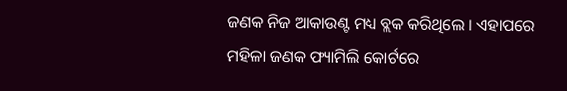ଜଣକ ନିଜ ଆକାଉଣ୍ଟ ମଧ୍ୟ ବ୍ଲକ କରିଥିଲେ । ଏହାପରେ ମହିଳା ଜଣକ ଫ୍ୟାମିଲି କୋର୍ଟରେ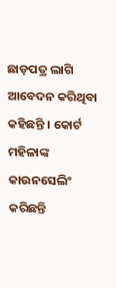ଛାଡ଼ପତ୍ର ଲାଗି ଆବେଦନ କରିଥିବା କହିଛନ୍ତି । କୋର୍ଟ ମହିଳାଙ୍କ କାଉନସେଲିଂ କରିଛନ୍ତି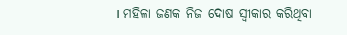। ମହିଳା ଜଣକ ନିଜ ଦୋଷ ସ୍ବୀକାର କରିଥିବା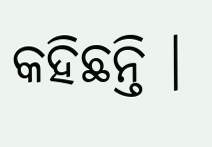କହିଛନ୍ତି ।